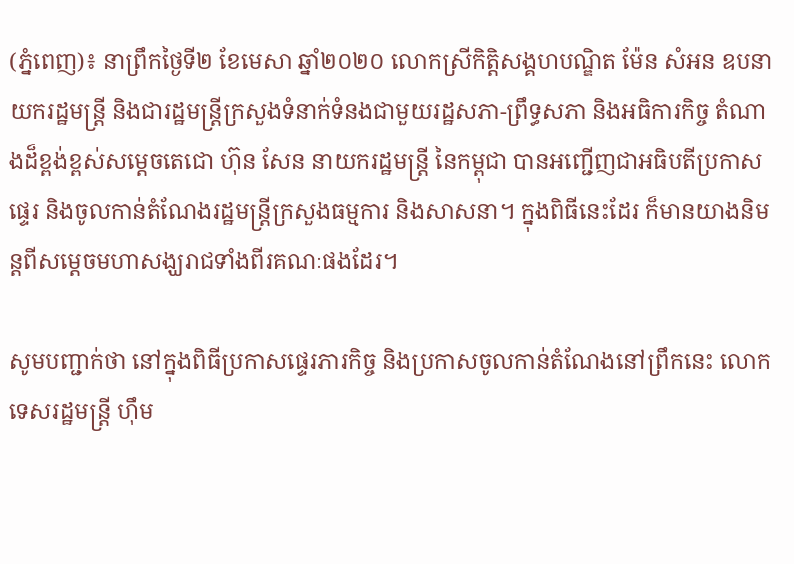(ភ្នំពេញ)៖ នាព្រឹកថ្ងៃទី២ ខែមេសា ឆ្នាំ២០២០ លោកស្រីកិត្តិសង្គហបណ្ឌិត ម៉ែន សំអន ឧបនាយករដ្ឋមន្ត្រី និងជារដ្ឋមន្ត្រីក្រសួងទំនាក់ទំនងជាមួយរដ្ឋសភា-ព្រឹទ្ធសភា និងអធិការកិច្ច តំណាងដ៏ខ្ពង់ខ្ពស់សម្តេចតេជោ ហ៊ុន សែន នាយករដ្ឋមន្ត្រី នៃកម្ពុជា បានអញ្ជើញជាអធិបតីប្រកាសផ្ទេរ និងចូលកាន់តំណែងរដ្ឋមន្ត្រីក្រសួងធម្មការ និងសាសនា។ ក្នុងពិធីនេះដែរ ក៏មានយាងនិមន្តពីសម្តេចមហាសង្ឃរាជទាំងពីរគណៈផងដែរ។

សូមបញ្ជាក់ថា នៅក្នុងពិធីប្រកាសផ្ទេរភារកិច្ច និងប្រកាសចូលកាន់តំណែងនៅព្រឹកនេះ លោកទេសរដ្ឋមន្រ្តី ហ៊ឹម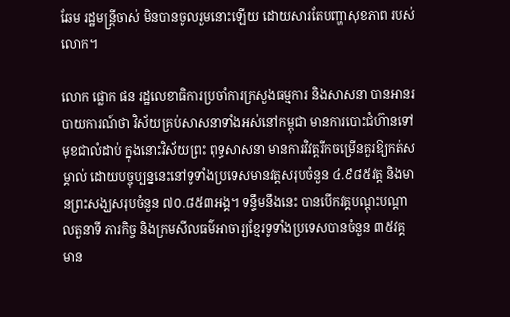ឆែម រដ្ឋមន្រ្តីចាស់ មិនបានចូលរួមនោះឡើយ ដោយសារតែបញ្ហាសុខភាព របស់លោក។

លោក ផ្លោក ផន រដ្ឋលេខាធិការប្រចាំការក្រសួងធម្មការ និងសាសនា បានអានរបាយការណ៍ថា វិស័យគ្រប់សាសនាទាំងអស់នៅកម្ពុជា មានការបោះជំហ៊ានទៅមុខជាលំដាប់ ក្នុងនោះវិស័យព្រះ ពុទ្ធសាសនា មានការវិវត្តរីកចម្រើនគួរឱ្យកត់សម្គាល់ ដោយបច្ចុប្បន្ននេះនៅទូទាំងប្រទេសមានវត្តសរុបចំនួន ៤.៩៨៥វត្ត និងមានព្រះសង្ឃសរុបចំនួន ៧០.៨៥៣អង្គ។ ទន្ទឹមនឹងនេះ បានបើកវគ្គបណ្តុះបណ្តាលតួនាទី ភារកិច្ច និងក្រមសីលធម៌អាចារ្យខ្មែរទូទាំងប្រទេសបានចំនួន ៣៥វគ្គ មាន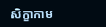សិក្ខាកាម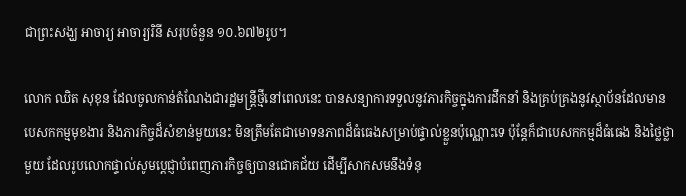ជាព្រះសង្ឃ អាចារ្យ អាចារ្យរិនី សរុបចំនួន ១០.៦៧២រូប។

លោក ឈិត សុខុន ដែលចូលកាន់តំណែងជារដ្ឋមន្រ្តីថ្មីនៅពេលនេះ បានសន្យាការទទួលនូវភារកិច្ចក្នុងការដឹកនាំ និងគ្រប់គ្រងនូវស្ថាប័នដែលមានបេសកកម្មមុខងារ និងភារកិច្ចដ៏សំខាន់មួយនេះ មិនត្រឹមតែជាមោទនភាពដ៏ធំធេងសម្រាប់ផ្ទាល់ខ្លួនប៉ុណ្ណោះទេ ប៉ុន្តែក៏ជាបេសកកម្មដ៏ធំធេង និងថ្លៃថ្លាមួយ ដែលរូបលោកផ្ទាល់សូមប្តេជ្ញាបំពេញភារកិច្ចឲ្យបានជោគជ័យ ដើម្បីសាកសមនឹងទំនុ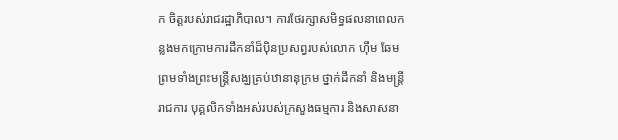ក ចិត្តរបស់រាជរដ្ឋាភិបាល។ ការថែរក្សាសមិទ្ធផលនាពេលកន្លងមកក្រោមការដឹកនាំដ៏ប៉ិនប្រសព្វរបស់លោក ហ៊ឹម ឆែម ព្រមទាំងព្រះមន្រ្តីសង្ឃគ្រប់ឋានានុក្រម ថ្នាក់ដឹកនាំ និងមន្រ្តីរាជការ បុគ្គលិកទាំងអស់របស់ក្រសួងធម្មការ និងសាសនា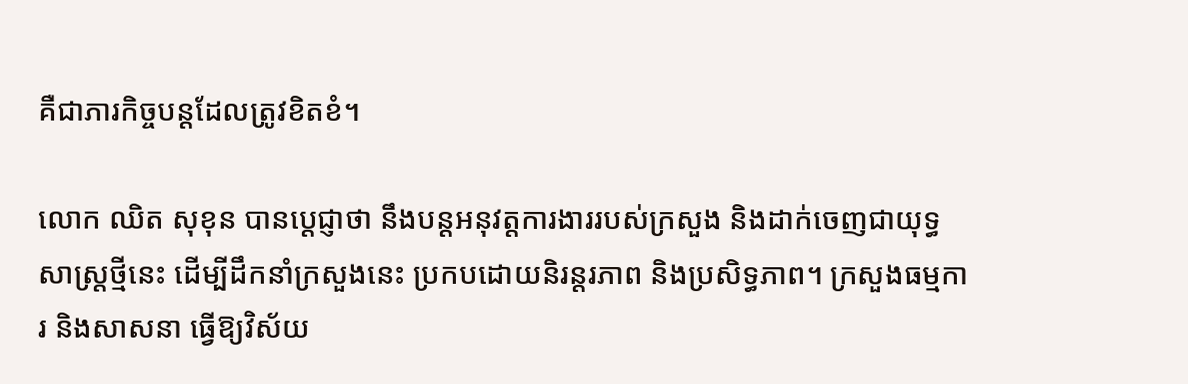គឺជាភារកិច្ចបន្តដែលត្រូវខិតខំ។

លោក ឈិត សុខុន បានប្តេជ្ញាថា នឹងបន្តអនុវត្តការងាររបស់ក្រសួង និងដាក់ចេញជាយុទ្ធសាស្ត្រថ្មីនេះ ដើម្បីដឹកនាំក្រសួងនេះ ប្រកបដោយនិរន្តរភាព និងប្រសិទ្ធភាព។ ក្រសួងធម្មការ និងសាសនា ធ្វើឱ្យវិស័យ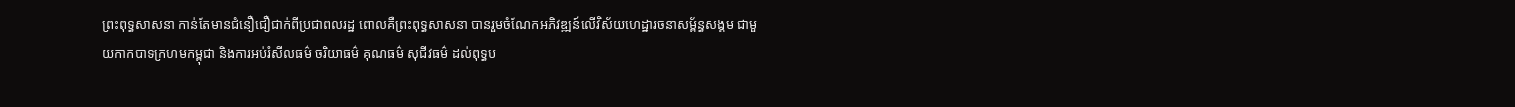ព្រះពុទ្ធសាសនា កាន់តែមានជំនឿជឿជាក់ពីប្រជាពលរដ្ឋ ពោលគឺព្រះពុទ្ធសាសនា បានរួមចំណែកអភិវឌ្ឍន៍លើវិស័យហេដ្ឋារចនាសម្ព័ន្ធសង្គម ជាមួយកាកបាទក្រហមកម្ពុជា និងការអប់រំសីលធម៌ ចរិយាធម៌ គុណធម៌ សុជីវធម៌ ដល់ពុទ្ធប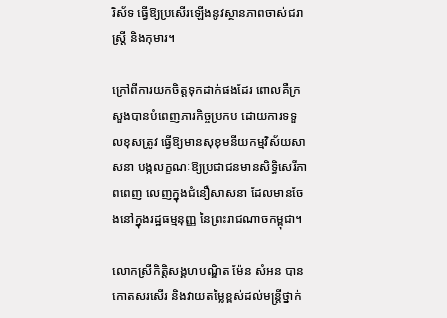រិស័ទ ធ្វើឱ្យប្រសើរឡើងនូវស្ថានភាពចាស់ជរា ស្រ្តី និងកុមារ។

ក្រៅពីការយកចិត្តទុកដាក់ផងដែរ ពោលគឺក្រសួងបានបំពេញភារកិច្ចប្រកប ដោយការទទួលខុសត្រូវ ធ្វើឱ្យមានសុខុមនីយកម្មវិស័យសាសនា បង្កលក្ខណៈឱ្យប្រជាជនមានសិទ្ធិសេរីភាពពេញ លេញក្នុងជំនឿសាសនា ដែលមានចែងនៅក្នុងរដ្ឋធម្មនុញ្ញ នៃព្រះរាជណាចកម្ពុជា។

លោកស្រីកិត្តិសង្គហបណ្ឌិត ម៉ែន សំអន បានកោតសរសើរ និងវាយតម្លៃខ្ពស់ដល់មន្រ្តីថ្នាក់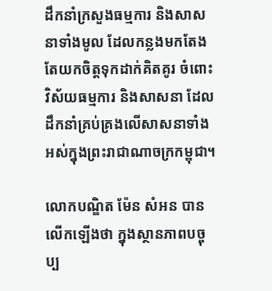ដឹកនាំក្រសួងធម្មការ និងសាសនាទាំងមូល ដែលកន្លងមកតែងតែយកចិត្តទុកដាក់គិតគូរ ចំពោះវិស័យធម្មការ និងសាសនា ដែលដឹកនាំគ្រប់គ្រងលើសាសនាទាំងអស់ក្នុងព្រះរាជាណាចក្រកម្ពុជា។

លោកបណ្ឌិត ម៉ែន សំអន បានលើកឡើងថា ក្នុងស្ថានភាពបច្ចុប្ប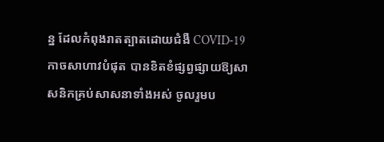ន្ន ដែលកំពុងរាតត្បាតដោយជំងឺ COVID-19 កាចសាហាវបំផុត បានខិតខំផ្សព្វផ្សាយឱ្យសាសនិកគ្រប់សាសនាទាំងអស់ ចូលរួមប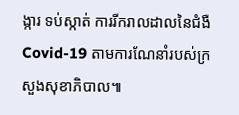ង្ការ ទប់ស្កាត់ ការរីករាលដាលនៃជំងឺ Covid-19 តាមការណែនាំរបស់ក្រសួងសុខាភិបាល៕